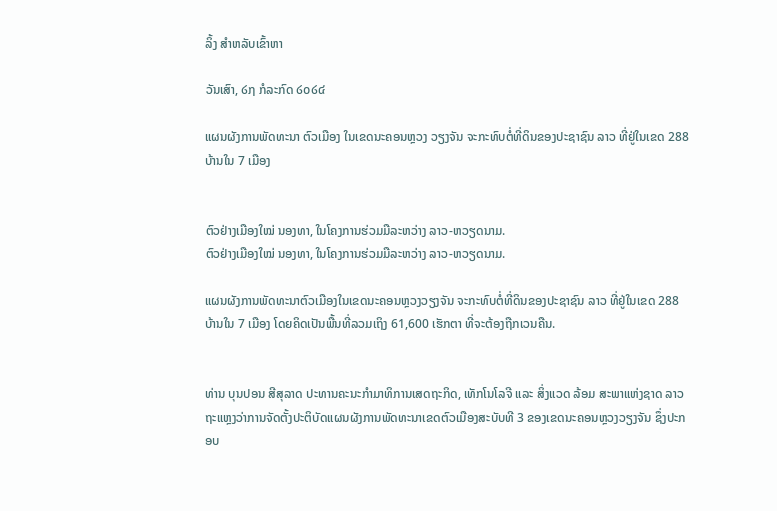ລິ້ງ ສຳຫລັບເຂົ້າຫາ

ວັນເສົາ, ໒໗ ກໍລະກົດ ໒໐໒໔

ແຜນຜັງການພັດທະນາ ຕົວເມືອງ ໃນເຂດນະຄອນຫຼວງ ວຽງຈັນ ຈະກະທົບຕໍ່ທີ່ດິນຂອງປະຊາຊົນ ລາວ ທີ່ຢູ່ໃນເຂດ 288 ບ້ານໃນ 7 ເມືອງ


ຕົວຢ່າງເມືອງໃໝ່ ນອງທາ, ໃນໂຄງການຮ່ວມມືລະຫວ່າງ ລາວ-ຫວຽດນາມ.
ຕົວຢ່າງເມືອງໃໝ່ ນອງທາ, ໃນໂຄງການຮ່ວມມືລະຫວ່າງ ລາວ-ຫວຽດນາມ.

ແຜນຜັງການພັດທະນາຕົວເມືອງໃນເຂດນະຄອນຫຼວງວຽງຈັນ ຈະກະທົບຕໍ່ທີ່ດິນຂອງປະຊາຊົນ ລາວ ທີ່ຢູ່ໃນເຂດ 288 ບ້ານໃນ 7 ເມືອງ ໂດຍຄິດເປັນພື້ນທີ່ລວມເຖິງ 61,600 ເຮັກຕາ ທີ່ຈະຕ້ອງຖືກເວນຄືນ.


ທ່ານ ບຸນປອນ ສີສຸລາດ ປະທານຄະນະກຳມາທິການເສດຖະກິດ, ເທັກໂນໂລຈີ ແລະ ສິ່ງແວດ ລ້ອມ ສະພາແຫ່ງຊາດ ລາວ ຖະແຫຼງວ່າການຈັດຕັ້ງປະຕິບັດແຜນຜັງການພັດທະນາເຂດຕົວເມືອງສະບັບທີ 3 ຂອງເຂດນະຄອນຫຼວງວຽງຈັນ ຊຶ່ງປະກອບ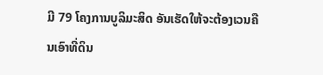ມີ 79 ໂຄງການບູລິມະສິດ ອັນເຮັດໃຫ້ຈະຕ້ອງເວນຄືນເອົາທີ່ດິນ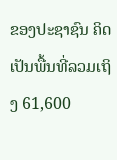ຂອງປະຊາຊົນ ຄິດເປັນພື້ນທີ່ລວມເຖິງ 61,600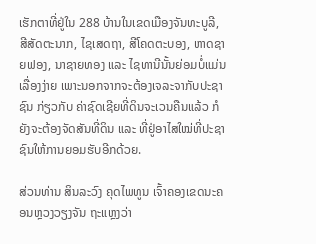ເຮັກຕາທີ່ຢູ່ໃນ 288 ບ້ານໃນເຂດເມືອງຈັນທະບູລີ, ສີສັດຕະນາກ, ໄຊເສດຖາ, ສີໂຄດຕະບອງ, ຫາດຊາຍຟອງ, ນາຊາຍທອງ ແລະ ໄຊທານີນັ້ນຍ່ອມບໍ່ແມ່ນເລື່ອງງ່າຍ ເພາະນອກຈາກຈະຕ້ອງເຈລະຈາກັບປະຊາຊົນ ກ່ຽວກັບ ຄ່າຊົດເຊີຍທີ່ດິນຈະເວນຄືນແລ້ວ ກໍຍັງຈະຕ້ອງຈັດສັນທີ່ດິນ ແລະ ທີ່ຢູ່ອາໄສໃໝ່ທີ່ປະຊາຊົນໃຫ້ການຍອມຮັບອີກດ້ວຍ.

ສ່ວນທ່ານ ສິນລະວົງ ຄຸດໄພທູນ ເຈົ້າຄອງເຂດນະຄອນຫຼວງວຽງຈັນ ຖະແຫຼງວ່າ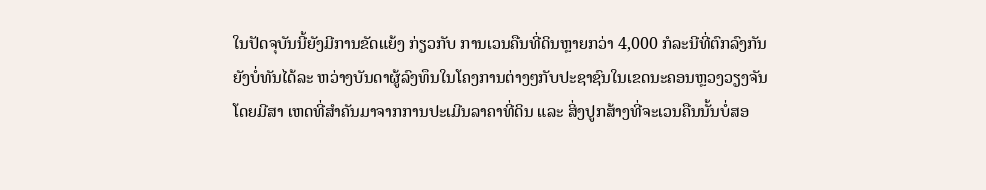ໃນປັດຈຸບັນນີ້ຍັງມີການຂັດແຍ້ງ ກ່ຽວກັບ ການເວນຄືນທີ່ດິນຫຼາຍກວ່າ 4,000 ກໍລະນີທີ່ຕົກລົງກັນຍັງບໍ່ທັນໄດ້ລະ ຫວ່າງບັນດາຜູ້ລົງທຶນໃນໂຄງການຕ່າງໆກັບປະຊາຊົນໃນເຂດນະຄອນຫຼວງວຽງຈັນ ໂດຍມີສາ ເຫດທີ່ສຳຄັນມາຈາກການປະເມີນລາຄາທີ່ດິນ ແລະ ສິ່ງປູກສ້າງທີ່ຈະເວນຄືນນັ້ນບໍ່ສອ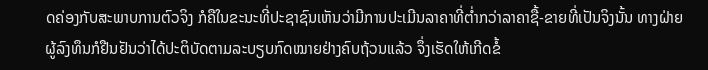ດຄ່ອງກັບສະພາບການຕົວຈິງ ກໍຄືໃນຂະນະທີ່ປະຊາຊົນເຫັນວ່າມີການປະເມີນລາຄາທີ່ຕໍ່າກວ່າລາຄາຊື້-ຂາຍທີ່ເປັນຈິງນັ້ນ ທາງຝ່າຍຜູ້ລົງທຶນກໍຢືນຢັນວ່າໄດ້ປະຕິບັດຕາມລະບຽບກົດໝາຍຢ່າງຄົບຖ້ວນແລ້ວ ຈຶ່ງເຮັດໃຫ້ເກີດຂໍ້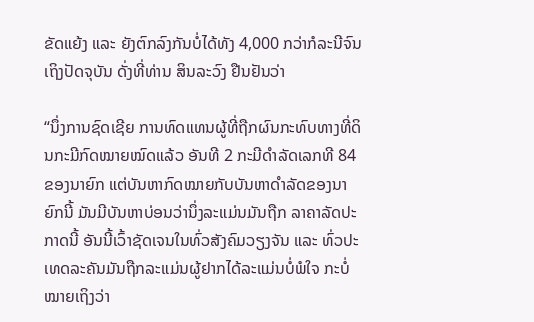ຂັດແຍ້ງ ແລະ ຍັງຕົກລົງກັນບໍ່ໄດ້ທັງ 4,000 ກວ່າກໍລະນີຈົນເຖິງປັດຈຸບັນ ດັ່ງທີ່ທ່ານ ສິນລະວົງ ຢືນຢັນວ່າ

“ນຶ່ງການຊົດເຊີຍ ການທົດແທນຜູ້ທີ່ຖືກຜົນກະທົບທາງທີ່ດິນກະມີກົດໝາຍໝົດແລ້ວ ອັນທີ 2 ກະມີດຳລັດເລກທີ 84 ຂອງນາຍົກ ແຕ່ບັນຫາກົດໝາຍກັບບັນຫາດຳລັດຂອງນາຍົກນີ້ ມັນມີບັນຫາບ່ອນວ່ານຶ່ງລະແມ່ນມັນຖືກ ລາຄາລັດປະກາດນີ້ ອັນນີ້ເວົ້າຊັດເຈນໃນທົ່ວສັງຄົມວຽງຈັນ ແລະ ທົ່ວປະເທດລະຄັນມັນຖືກລະແມ່ນຜູ້ຢາກໄດ້ລະແມ່ນບໍ່ພໍໃຈ ກະບໍ່ໝາຍເຖິງວ່າ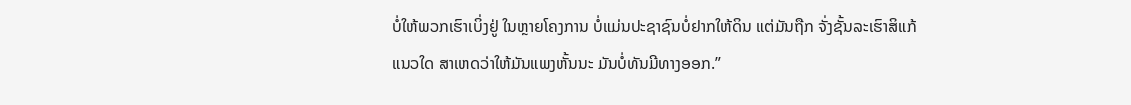ບໍ່ໃຫ້ພວກເຮົາເບິ່ງຢູ່ ໃນຫຼາຍໂຄງການ ບໍ່ແມ່ນປະຊາຊົນບໍ່ຢາກໃຫ້ດິນ ແຕ່ມັນຖືກ ຈັ່ງຊັ້ນລະເຮົາສິແກ້ແນວໃດ ສາເຫດວ່າໃຫ້ມັນແພງຫັ້ນນະ ມັນບໍ່ທັນມີທາງອອກ.”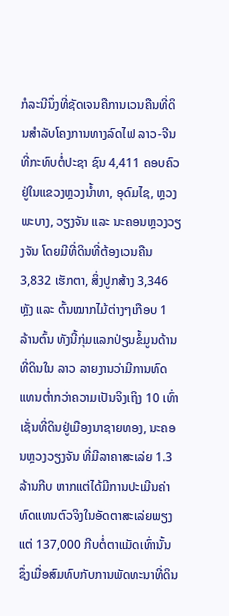ກໍລະນີນຶ່ງທີ່ຊັດເຈນຄືການເວນຄືນທີ່ດິນສຳລັບໂຄງການທາງລົດໄຟ ລາວ-ຈີນ ທີ່ກະທົບຕໍ່ປະຊາ ຊົນ 4,411 ຄອບຄົວຢູ່ໃນແຂວງຫຼວງນໍ້າທາ, ອຸດົມໄຊ, ຫຼວງພະບາງ, ວຽງຈັນ ແລະ ນະຄອນຫຼວງວຽງຈັນ ໂດຍມີທີ່ດິນທີ່ຕ້ອງເວນຄືນ 3,832 ເຮັກຕາ, ສິ່ງປູກສ້າງ 3,346 ຫຼັງ ແລະ ຕົ້ນໝາກໄມ້ຕ່າງໆເກືອບ 1 ລ້ານຕົ້ນ ທັງນີ້ກຸ່ມແລກປ່ຽນຂໍ້ມູນດ້ານທີ່ດິນໃນ ລາວ ລາຍງານວ່າມີການທົດແທນຕໍ່າກວ່າຄວາມເປັນຈິງເຖິງ 10 ເທົ່າ ເຊັ່ນທີ່ດິນຢູ່ເມືອງນາຊາຍທອງ, ນະຄອນຫຼວງວຽງຈັນ ທີ່ມີລາຄາສະເລ່ຍ 1.3 ລ້ານກີບ ຫາກແຕ່ໄດ້ມີການປະເມີນຄ່າທົດແທນຕົວຈິງໃນອັດຕາສະເລ່ຍພຽງແຕ່ 137,000 ກີບຕໍ່ຕາແມັດເທົ່ານັ້ນ ຊຶ່ງເມື່ອສົມທົບກັບການພັດທະນາທີ່ດິນ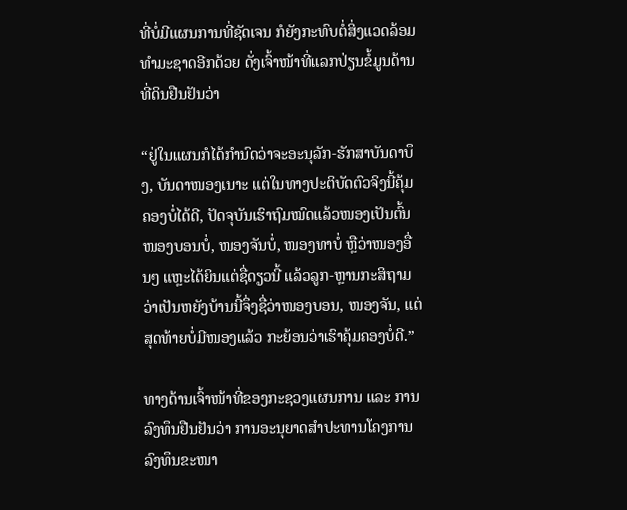ທີ່ບໍ່ມີແຜນການທີ່ຊັດເຈນ ກໍຍັງກະທົບຕໍ່ສິ່ງແວດລ້ອມທຳມະຊາດອີກດ້ວຍ ດັ່ງເຈົ້າໜ້າທີ່ແລກປ່ຽນຂໍ້ມູນດ້ານທີ່ດິນຢືນຢັນວ່າ

“ຢູ່ໃນແຜນກໍໄດ້ກຳນົດວ່າຈະອະນຸລັກ-ຮັກສາບັນດາບຶງ, ບັນດາໜອງເນາະ ແຕ່ໃນທາງປະຕິບັດຕົວຈິງນີ້ຄຸ້ມຄອງບໍ່ໄດ້ດີ, ປັດຈຸບັນເຮົາຖົມໝົດແລ້ວໜອງເປັນຕົ້ນໜອງບອນບໍ່, ໜອງຈັນບໍ່, ໜອງທາບໍ່ ຫຼືວ່າໜອງອື່ນໆ ແຫຼະໄດ້ຍິນແຕ່ຊື່ດຽວນີ້ ແລ້ວລູກ-ຫຼານກະສິຖາມວ່າເປັນຫຍັງບ້ານນີ້ຈຶ່ງຊື່ວ່າໜອງບອນ, ໜອງຈັນ, ແຕ່ສຸດທ້າຍບໍ່ມີໜອງແລ້ວ ກະຍ້ອນວ່າເຮົາຄຸ້ມຄອງບໍ່ດີ.”

ທາງດ້ານເຈົ້າໜ້າທີ່ຂອງກະຊວງແຜນການ ແລະ ການລົງທຶນຢືນຢັນວ່າ ການອະນຸຍາດສຳປະທານໂຄງການລົງທຶນຂະໜາ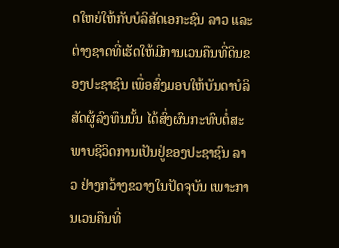ດໃຫຍ່ໃຫ້ກັບບໍລິສັດເອກະຊົນ ລາວ ແລະ ຕ່າງຊາດທີ່ເຮັດໃຫ້ມີການເວນຄືນທີ່ດິນຂອງປະຊາຊົນ ເພື່ອສົ່ງມອບໃຫ້ບັນດາບໍລິສັດຜູ້ລົງທຶນນັ້ນ ໄດ້ສົ່ງຜົນກະທົບຕໍ່ສະພາບຊີວິດການເປັນຢູ່ຂອງປະຊາຊົນ ລາວ ຢ່າງກວ້າງຂວາງໃນປັດຈຸບັນ ເພາະການເວນຄືນທີ່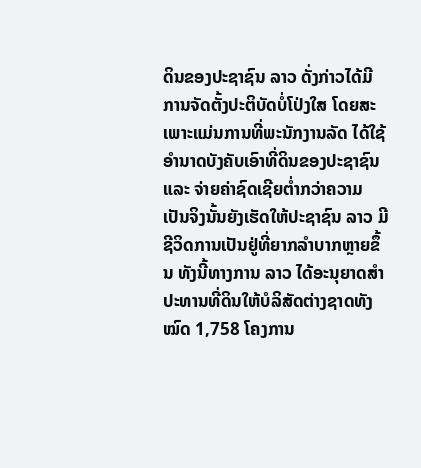ດິນຂອງປະຊາຊົນ ລາວ ດັ່ງກ່າວໄດ້ມີການຈັດຕັ້ງປະຕິບັດບໍ່ໂປ່ງໃສ ໂດຍສະເພາະແມ່ນການທີ່ພະນັກງານລັດ ໄດ້ໃຊ້ອຳນາດບັງຄັບເອົາທີ່ດິນຂອງປະຊາຊົນ ແລະ ຈ່າຍຄ່າຊົດເຊີຍຕໍ່າກວ່າຄວາມເປັນຈິງນັ້ນຍັງເຮັດໃຫ້ປະຊາຊົນ ລາວ ມີຊີວິດການເປັນຢູ່ທີ່ຍາກລຳບາກຫຼາຍຂຶ້ນ ທັງນີ້ທາງການ ລາວ ໄດ້ອະນຸຍາດສຳປະທານທີ່ດິນໃຫ້ບໍລິສັດຕ່າງຊາດທັງໝົດ 1,758 ໂຄງການ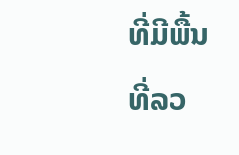ທີ່ມີພື້ນທີ່ລວ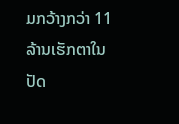ມກວ້າງກວ່າ 11 ລ້ານເຮັກຕາໃນປັດ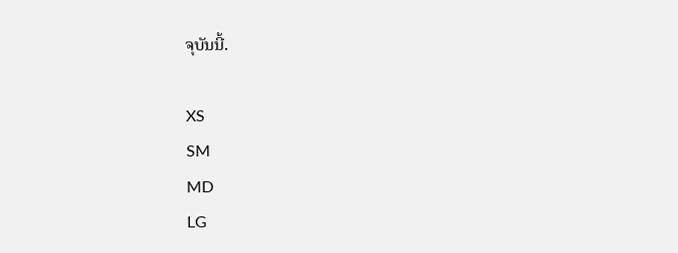ຈຸບັນນີ້.

XS
SM
MD
LG